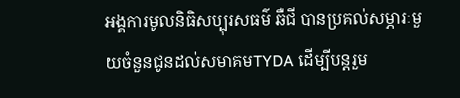អង្គការមូលនិធិសប្បុរសធម៌ ឆឺជី បានប្រគល់សម្ភារៈមួយចំនួនជូនដល់សមាគមTYDA ដើម្បីបន្តរួម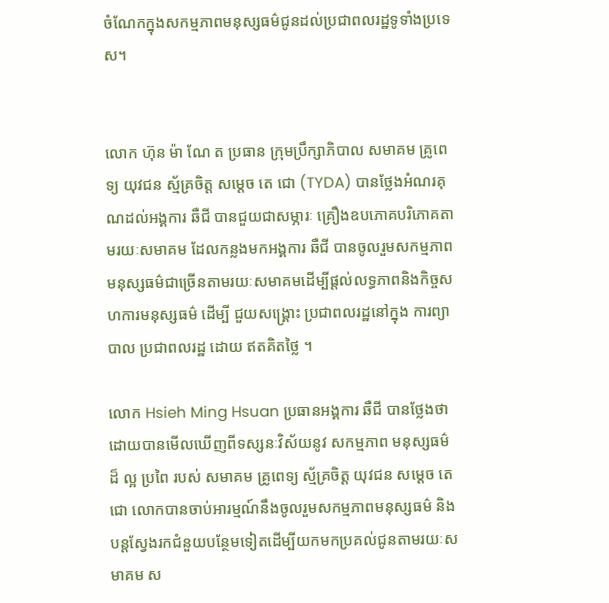ចំណែកក្នុងសកម្មភាពមនុស្សធម៌ជូនដល់ប្រជាពលរដ្ឋទូទាំងប្រទេស។


លោក ហ៊ុន ម៉ា ណែ ត ប្រធាន ក្រុមប្រឹក្សាភិបាល សមាគម គ្រូពេទ្យ យុវជន ស្ម័គ្រចិត្ត សម្ដេច តេ ជោ (TYDA) បានថ្លែងអំណរគុណដល់អង្គការ ឆឺជី បានជួយជាសម្ភារៈ គ្រឿងឧបភោគបរិភោគតាមរយៈសមាគម ដែលកន្លងមកអង្គការ ឆឺជី បានចូលរួមសកម្មភាពមនុស្សធម៌ជាច្រើនតាមរយៈសមាគមដើម្បីផ្ដល់លទ្ធភាពនិងកិច្ចសហការមនុស្សធម៌ ដើម្បី ជួយសង្គ្រោះ ប្រជាពលរដ្ឋនៅក្នុង ការព្យាបាល ប្រជាពលរដ្ឋ ដោយ ឥតគិតថ្លៃ ។

លោក Hsieh Ming Hsuan ប្រធានអង្គការ ឆឺជី បានថ្លែងថាដោយបានមើលឃើញពីទស្សនៈវិស័យនូវ សកម្មភាព មនុស្សធម៌ ដ៏ ល្អ ប្រពៃ របស់ សមាគម គ្រូពេទ្យ ស្ម័គ្រចិត្ត យុវជន សម្ដេច តេ ជោ លោកបានចាប់អារម្មណ៍នឹងចូលរួមសកម្មភាពមនុស្សធម៌ និងបន្តស្វែងរកជំនួយបន្ថែមទៀតដើម្បីយកមកប្រគល់ជូនតាមរយៈសមាគម ស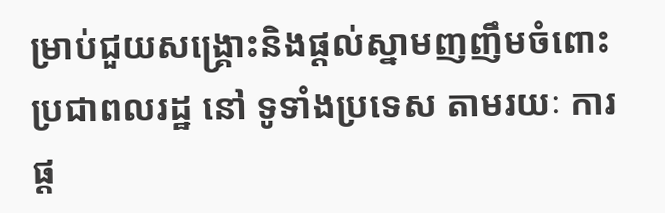ម្រាប់ជួយសង្គ្រោះនិងផ្ដល់ស្នាមញញឹមចំពោះប្រជាពលរដ្ឋ នៅ ទូទាំងប្រទេស តាមរយៈ ការផ្ដ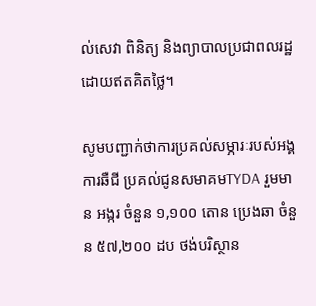ល់សេវា ពិនិត្យ និងព្យាបាលប្រជាពលរដ្ឋដោយឥតគិតថ្លៃ។

សូមបញ្ជាក់ថាការប្រគល់សម្ភារៈរបស់អង្គការឆឺជី ប្រគល់ជូនសមាគមTYDA រួមមាន អង្ករ ចំនួន ១,១០០ តោន ប្រេងឆា ចំនួន ៥៧,២០០ ដប ថង់បរិស្ថាន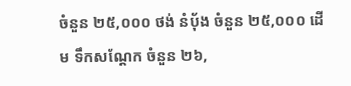ចំនួន ២៥,០០០ ថង់ នំប៉័ង ចំនួន ២៥,០០០ ដើម ទឹកសណ្តែក ចំនួន ២៦,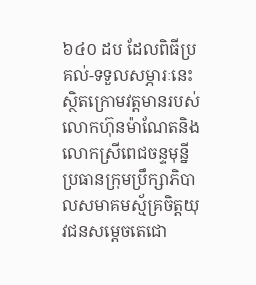៦៤០ ដប ដែលពិធីប្រគល់-ទទួលសម្ភារៈនេះស្ថិតក្រោមវត្តមានរបស់លោកហ៊ុនម៉ាណែតនិងលោកស្រីពេជចន្ទមុន្នីប្រធានក្រុមប្រឹក្សាភិបាលសមាគមស្ម័គ្រចិត្តយុវជនសម្ដេចតេជោ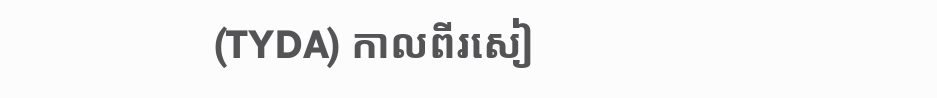(TYDA) កាលពីរសៀ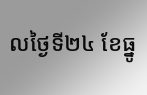លថ្ងៃទី២៤ ខែធ្នូ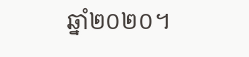ឆ្នាំ២០២០។